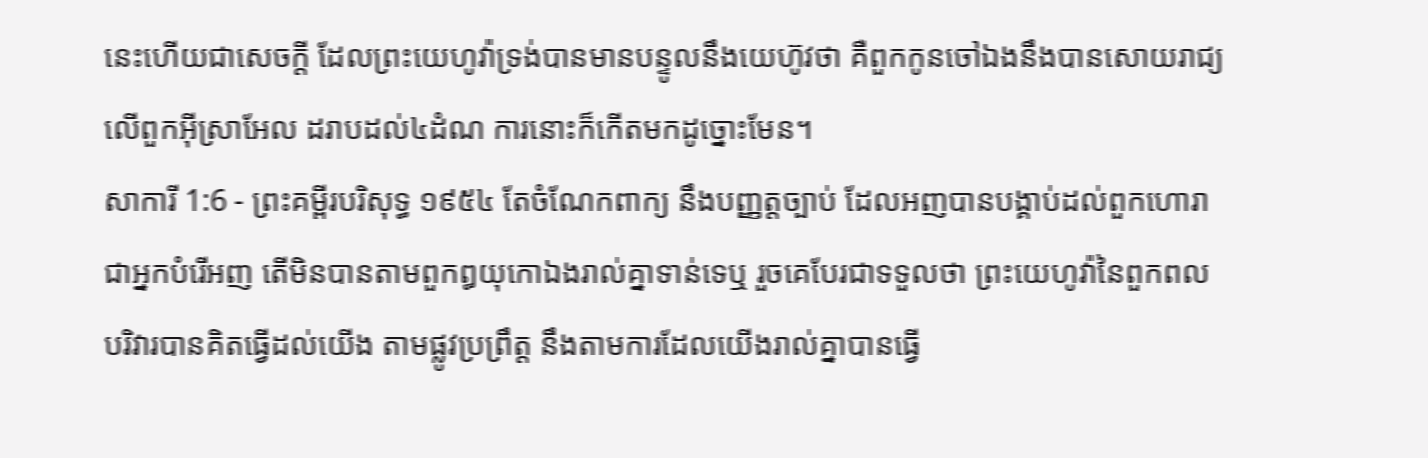នេះហើយជាសេចក្ដី ដែលព្រះយេហូវ៉ាទ្រង់បានមានបន្ទូលនឹងយេហ៊ូវថា គឺពួកកូនចៅឯងនឹងបានសោយរាជ្យលើពួកអ៊ីស្រាអែល ដរាបដល់៤ដំណ ការនោះក៏កើតមកដូច្នោះមែន។
សាការី 1:6 - ព្រះគម្ពីរបរិសុទ្ធ ១៩៥៤ តែចំណែកពាក្យ នឹងបញ្ញត្តច្បាប់ ដែលអញបានបង្គាប់ដល់ពួកហោរា ជាអ្នកបំរើអញ តើមិនបានតាមពួកឰយុកោឯងរាល់គ្នាទាន់ទេឬ រួចគេបែរជាទទួលថា ព្រះយេហូវ៉ានៃពួកពលបរិវារបានគិតធ្វើដល់យើង តាមផ្លូវប្រព្រឹត្ត នឹងតាមការដែលយើងរាល់គ្នាបានធ្វើ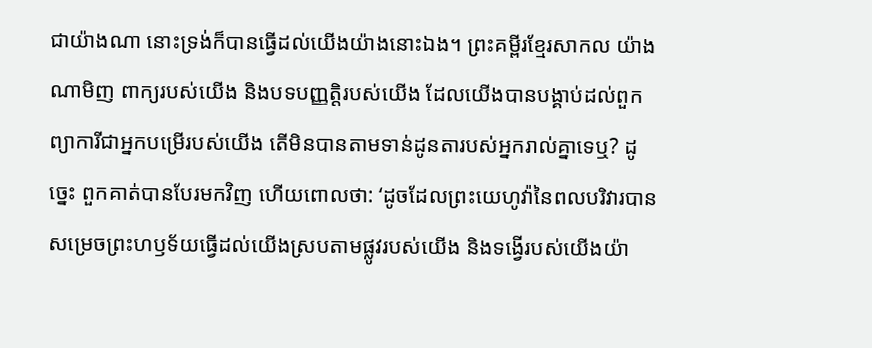ជាយ៉ាងណា នោះទ្រង់ក៏បានធ្វើដល់យើងយ៉ាងនោះឯង។ ព្រះគម្ពីរខ្មែរសាកល យ៉ាងណាមិញ ពាក្យរបស់យើង និងបទបញ្ញត្តិរបស់យើង ដែលយើងបានបង្គាប់ដល់ពួកព្យាការីជាអ្នកបម្រើរបស់យើង តើមិនបានតាមទាន់ដូនតារបស់អ្នករាល់គ្នាទេឬ? ដូច្នេះ ពួកគាត់បានបែរមកវិញ ហើយពោលថា: ‘ដូចដែលព្រះយេហូវ៉ានៃពលបរិវារបានសម្រេចព្រះហឫទ័យធ្វើដល់យើងស្របតាមផ្លូវរបស់យើង និងទង្វើរបស់យើងយ៉ា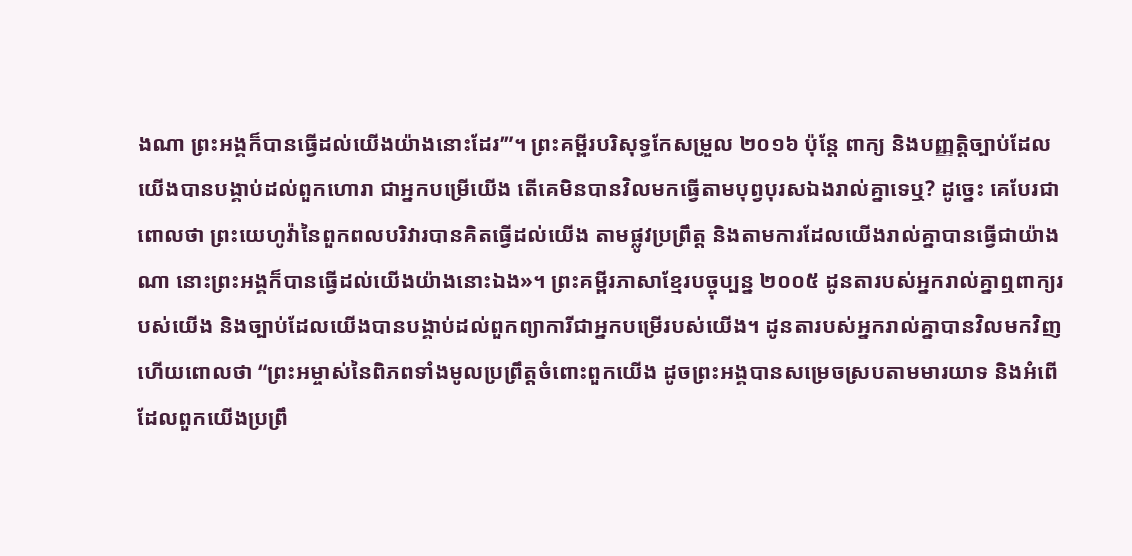ងណា ព្រះអង្គក៏បានធ្វើដល់យើងយ៉ាងនោះដែរ’”។ ព្រះគម្ពីរបរិសុទ្ធកែសម្រួល ២០១៦ ប៉ុន្តែ ពាក្យ និងបញ្ញត្តិច្បាប់ដែលយើងបានបង្គាប់ដល់ពួកហោរា ជាអ្នកបម្រើយើង តើគេមិនបានវិលមកធ្វើតាមបុព្វបុរសឯងរាល់គ្នាទេឬ? ដូច្នេះ គេបែរជាពោលថា ព្រះយេហូវ៉ានៃពួកពលបរិវារបានគិតធ្វើដល់យើង តាមផ្លូវប្រព្រឹត្ត និងតាមការដែលយើងរាល់គ្នាបានធ្វើជាយ៉ាងណា នោះព្រះអង្គក៏បានធ្វើដល់យើងយ៉ាងនោះឯង»។ ព្រះគម្ពីរភាសាខ្មែរបច្ចុប្បន្ន ២០០៥ ដូនតារបស់អ្នករាល់គ្នាឮពាក្យរបស់យើង និងច្បាប់ដែលយើងបានបង្គាប់ដល់ពួកព្យាការីជាអ្នកបម្រើរបស់យើង។ ដូនតារបស់អ្នករាល់គ្នាបានវិលមកវិញ ហើយពោលថា “ព្រះអម្ចាស់នៃពិភពទាំងមូលប្រព្រឹត្តចំពោះពួកយើង ដូចព្រះអង្គបានសម្រេចស្របតាមមារយាទ និងអំពើដែលពួកយើងប្រព្រឹ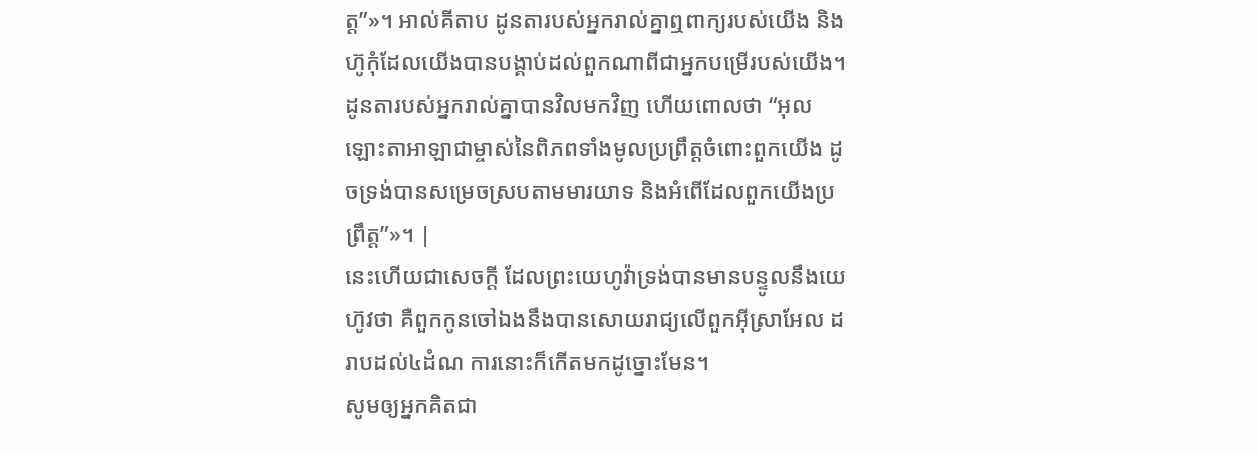ត្ត”»។ អាល់គីតាប ដូនតារបស់អ្នករាល់គ្នាឮពាក្យរបស់យើង និងហ៊ូកុំដែលយើងបានបង្គាប់ដល់ពួកណាពីជាអ្នកបម្រើរបស់យើង។ ដូនតារបស់អ្នករាល់គ្នាបានវិលមកវិញ ហើយពោលថា “អុលឡោះតាអាឡាជាម្ចាស់នៃពិភពទាំងមូលប្រព្រឹត្តចំពោះពួកយើង ដូចទ្រង់បានសម្រេចស្របតាមមារយាទ និងអំពើដែលពួកយើងប្រព្រឹត្ត”»។ |
នេះហើយជាសេចក្ដី ដែលព្រះយេហូវ៉ាទ្រង់បានមានបន្ទូលនឹងយេហ៊ូវថា គឺពួកកូនចៅឯងនឹងបានសោយរាជ្យលើពួកអ៊ីស្រាអែល ដរាបដល់៤ដំណ ការនោះក៏កើតមកដូច្នោះមែន។
សូមឲ្យអ្នកគិតជា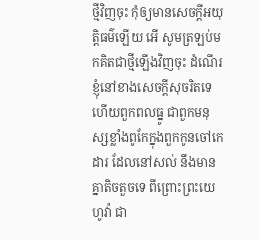ថ្មីវិញចុះ កុំឲ្យមានសេចក្ដីអយុត្តិធម៌ឡើយ អើ សូមត្រឡប់មកគិតជាថ្មីឡើងវិញចុះ ដំណើរខ្ញុំនៅខាងសេចក្ដីសុចរិតទេ
ហើយពួកពលធ្នូ ជាពួកមនុស្សខ្លាំងពូកែក្នុងពួកកូនចៅកេដារ ដែលនៅសល់ នឹងមានគ្នាតិចតួចទេ ពីព្រោះព្រះយេហូវ៉ា ជា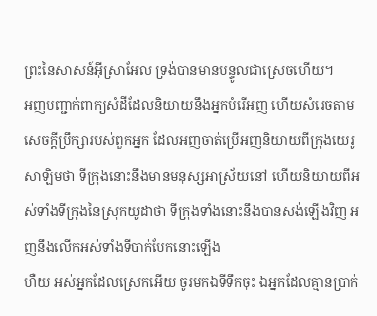ព្រះនៃសាសន៍អ៊ីស្រាអែល ទ្រង់បានមានបន្ទូលជាស្រេចហើយ។
អញបញ្ជាក់ពាក្យសំដីដែលនិយាយនឹងអ្នកបំរើអញ ហើយសំរេចតាមសេចក្ដីប្រឹក្សារបស់ពួកអ្នក ដែលអញចាត់ប្រើអញនិយាយពីក្រុងយេរូសាឡិមថា ទីក្រុងនោះនឹងមានមនុស្សអាស្រ័យនៅ ហើយនិយាយពីអស់ទាំងទីក្រុងនៃស្រុកយូដាថា ទីក្រុងទាំងនោះនឹងបានសង់ឡើងវិញ អញនឹងលើកអស់ទាំងទីបាក់បែកនោះឡើង
ហឺយ អស់អ្នកដែលស្រេកអើយ ចូរមកឯទីទឹកចុះ ឯអ្នកដែលគ្មានប្រាក់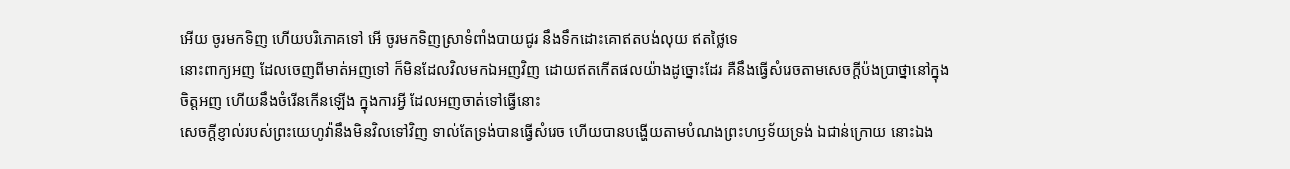អើយ ចូរមកទិញ ហើយបរិភោគទៅ អើ ចូរមកទិញស្រាទំពាំងបាយជូរ នឹងទឹកដោះគោឥតបង់លុយ ឥតថ្លៃទេ
នោះពាក្យអញ ដែលចេញពីមាត់អញទៅ ក៏មិនដែលវិលមកឯអញវិញ ដោយឥតកើតផលយ៉ាងដូច្នោះដែរ គឺនឹងធ្វើសំរេចតាមសេចក្ដីប៉ងប្រាថ្នានៅក្នុងចិត្តអញ ហើយនឹងចំរើនកើនឡើង ក្នុងការអ្វី ដែលអញចាត់ទៅធ្វើនោះ
សេចក្ដីខ្ញាល់របស់ព្រះយេហូវ៉ានឹងមិនវិលទៅវិញ ទាល់តែទ្រង់បានធ្វើសំរេច ហើយបានបង្ហើយតាមបំណងព្រះហឫទ័យទ្រង់ ឯជាន់ក្រោយ នោះឯង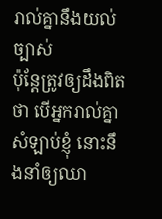រាល់គ្នានឹងយល់ច្បាស់
ប៉ុន្តែត្រូវឲ្យដឹងពិតថា បើអ្នករាល់គ្នាសំឡាប់ខ្ញុំ នោះនឹងនាំឲ្យឈា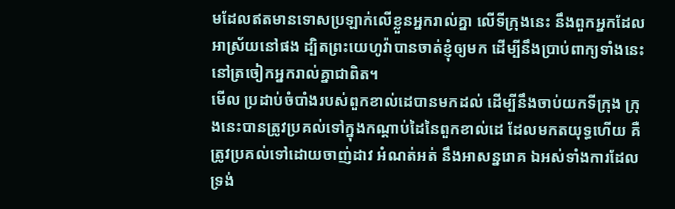មដែលឥតមានទោសប្រឡាក់លើខ្លួនអ្នករាល់គ្នា លើទីក្រុងនេះ នឹងពួកអ្នកដែលអាស្រ័យនៅផង ដ្បិតព្រះយេហូវ៉ាបានចាត់ខ្ញុំឲ្យមក ដើម្បីនឹងប្រាប់ពាក្យទាំងនេះ នៅត្រចៀកអ្នករាល់គ្នាជាពិត។
មើល ប្រដាប់ចំបាំងរបស់ពួកខាល់ដេបានមកដល់ ដើម្បីនឹងចាប់យកទីក្រុង ក្រុងនេះបានត្រូវប្រគល់ទៅក្នុងកណ្តាប់ដៃនៃពួកខាល់ដេ ដែលមកតយុទ្ធហើយ គឺត្រូវប្រគល់ទៅដោយចាញ់ដាវ អំណត់អត់ នឹងអាសន្នរោគ ឯអស់ទាំងការដែលទ្រង់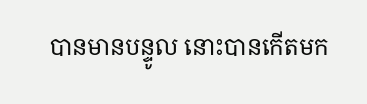បានមានបន្ទូល នោះបានកើតមក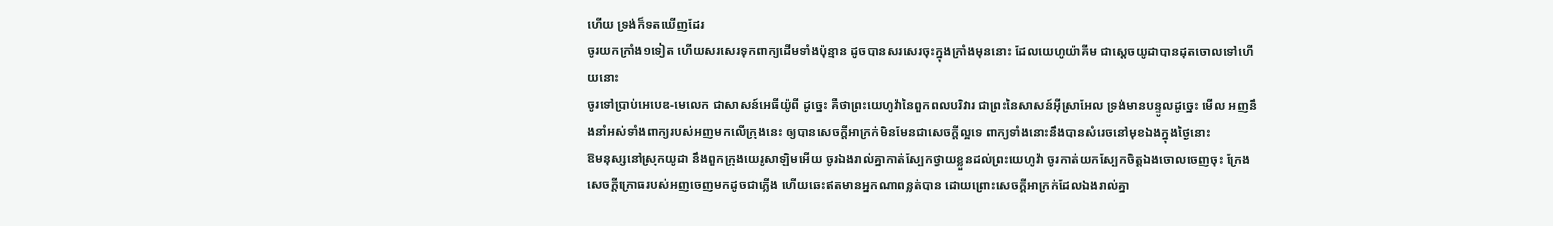ហើយ ទ្រង់ក៏ទតឃើញដែរ
ចូរយកក្រាំង១ទៀត ហើយសរសេរទុកពាក្យដើមទាំងប៉ុន្មាន ដូចបានសរសេរចុះក្នុងក្រាំងមុននោះ ដែលយេហូយ៉ាគីម ជាស្តេចយូដាបានដុតចោលទៅហើយនោះ
ចូរទៅប្រាប់អេបេឌ-មេលេក ជាសាសន៍អេធីយ៉ូពី ដូច្នេះ គឺថាព្រះយេហូវ៉ានៃពួកពលបរិវារ ជាព្រះនៃសាសន៍អ៊ីស្រាអែល ទ្រង់មានបន្ទូលដូច្នេះ មើល អញនឹងនាំអស់ទាំងពាក្យរបស់អញមកលើក្រុងនេះ ឲ្យបានសេចក្ដីអាក្រក់មិនមែនជាសេចក្ដីល្អទេ ពាក្យទាំងនោះនឹងបានសំរេចនៅមុខឯងក្នុងថ្ងៃនោះ
ឱមនុស្សនៅស្រុកយូដា នឹងពួកក្រុងយេរូសាឡិមអើយ ចូរឯងរាល់គ្នាកាត់ស្បែកថ្វាយខ្លួនដល់ព្រះយេហូវ៉ា ចូរកាត់យកស្បែកចិត្តឯងចោលចេញចុះ ក្រែងសេចក្ដីក្រោធរបស់អញចេញមកដូចជាភ្លើង ហើយឆេះឥតមានអ្នកណាពន្លត់បាន ដោយព្រោះសេចក្ដីអាក្រក់ដែលឯងរាល់គ្នា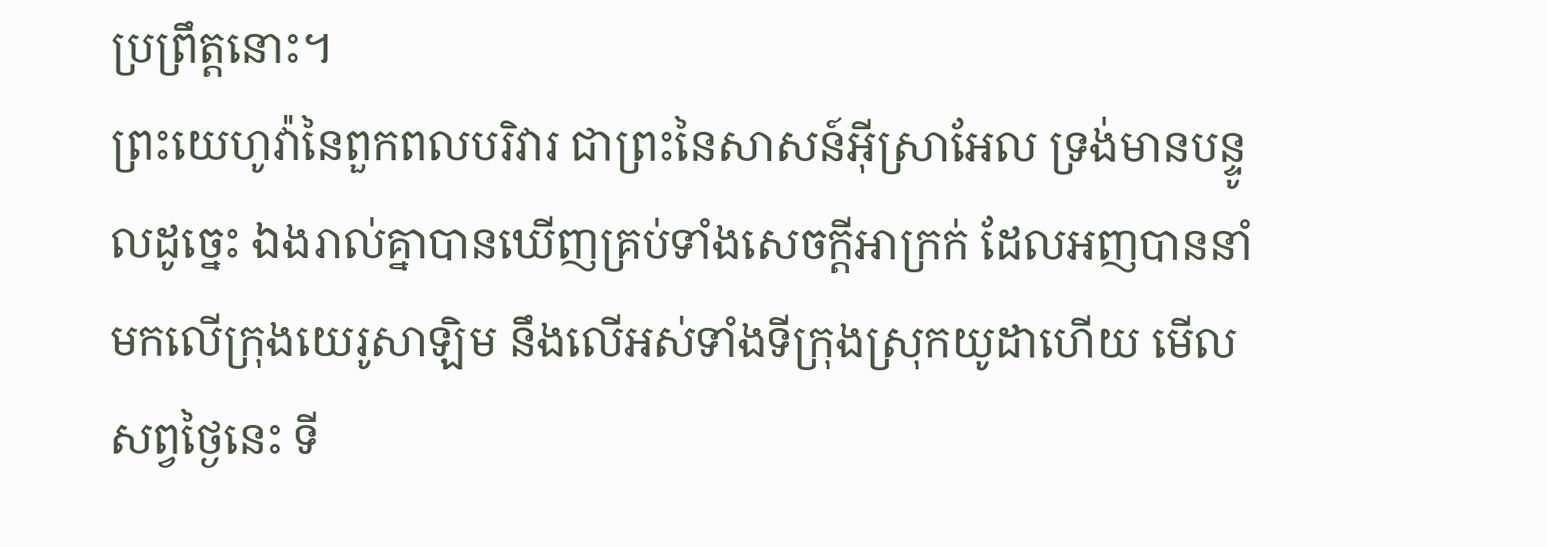ប្រព្រឹត្តនោះ។
ព្រះយេហូវ៉ានៃពួកពលបរិវារ ជាព្រះនៃសាសន៍អ៊ីស្រាអែល ទ្រង់មានបន្ទូលដូច្នេះ ឯងរាល់គ្នាបានឃើញគ្រប់ទាំងសេចក្ដីអាក្រក់ ដែលអញបាននាំមកលើក្រុងយេរូសាឡិម នឹងលើអស់ទាំងទីក្រុងស្រុកយូដាហើយ មើលសព្វថ្ងៃនេះ ទី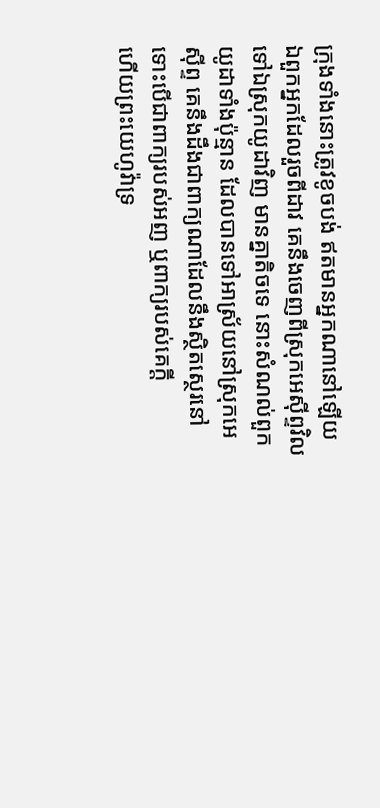ក្រុងទាំងនោះត្រូវខូចបង់ ឥតមានអ្នកណានៅឡើយ
ឯពួកអ្នកដែលរួចពីដាវ គេនឹងចេញពីស្រុកអេស៊ីព្ទវិលទៅឯស្រុកយូដាវិញ មានគ្នាតិចទេ នោះសំណល់ពួកយូដាទាំងប៉ុន្មាន ដែលបានទៅអាស្រ័យនៅស្រុកអេស៊ីព្ទ គេនឹងដឹងជាពាក្យណាដែលនឹងស្ថិតស្ថេរនៅ ទោះបើជាពាក្យរបស់អញ ឬពាក្យរបស់គេក្តី
ហើយព្រះយេហូវ៉ាទ្រ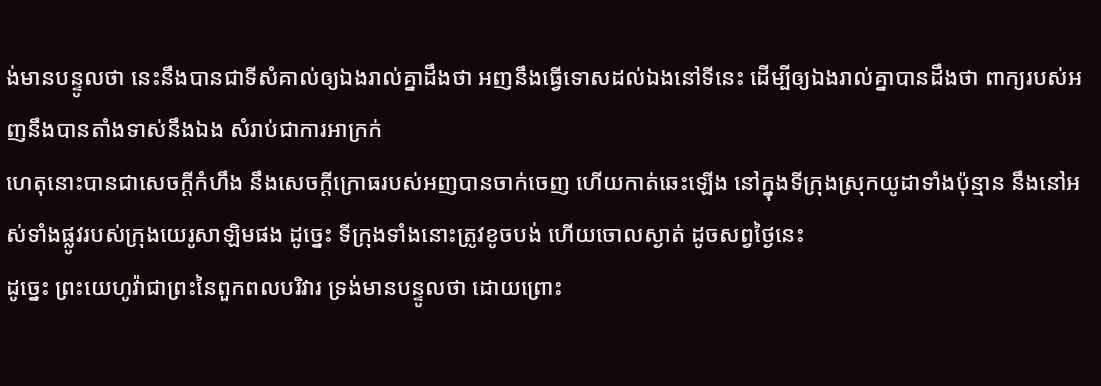ង់មានបន្ទូលថា នេះនឹងបានជាទីសំគាល់ឲ្យឯងរាល់គ្នាដឹងថា អញនឹងធ្វើទោសដល់ឯងនៅទីនេះ ដើម្បីឲ្យឯងរាល់គ្នាបានដឹងថា ពាក្យរបស់អញនឹងបានតាំងទាស់នឹងឯង សំរាប់ជាការអាក្រក់
ហេតុនោះបានជាសេចក្ដីកំហឹង នឹងសេចក្ដីក្រោធរបស់អញបានចាក់ចេញ ហើយកាត់ឆេះឡើង នៅក្នុងទីក្រុងស្រុកយូដាទាំងប៉ុន្មាន នឹងនៅអស់ទាំងផ្លូវរបស់ក្រុងយេរូសាឡិមផង ដូច្នេះ ទីក្រុងទាំងនោះត្រូវខូចបង់ ហើយចោលស្ងាត់ ដូចសព្វថ្ងៃនេះ
ដូច្នេះ ព្រះយេហូវ៉ាជាព្រះនៃពួកពលបរិវារ ទ្រង់មានបន្ទូលថា ដោយព្រោះ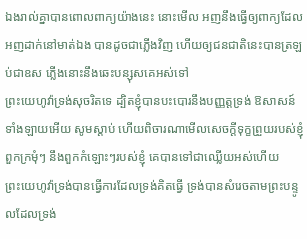ឯងរាល់គ្នាបានពោលពាក្យយ៉ាងនេះ នោះមើល អញនឹងធ្វើឲ្យពាក្យដែលអញដាក់នៅមាត់ឯង បានដូចជាភ្លើងវិញ ហើយឲ្យជនជាតិនេះបានត្រឡប់ជាឧស ភ្លើងនោះនឹងឆេះបន្សុសគេអស់ទៅ
ព្រះយេហូវ៉ាទ្រង់សុចរិតទេ ដ្បិតខ្ញុំបានបះបោរនឹងបញ្ញត្តទ្រង់ ឱសាសន៍ទាំងឡាយអើយ សូមស្តាប់ ហើយពិចារណាមើលសេចក្ដីទុក្ខព្រួយរបស់ខ្ញុំ ពួកក្រមុំៗ នឹងពួកកំឡោះៗរបស់ខ្ញុំ គេបានទៅជាឈ្លើយអស់ហើយ
ព្រះយេហូវ៉ាទ្រង់បានធ្វើការដែលទ្រង់គិតធ្វើ ទ្រង់បានសំរេចតាមព្រះបន្ទូលដែលទ្រង់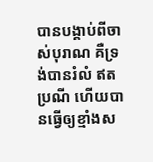បានបង្គាប់ពីចាស់បុរាណ គឺទ្រង់បានរំលំ ឥតប្រណី ហើយបានធ្វើឲ្យខ្មាំងស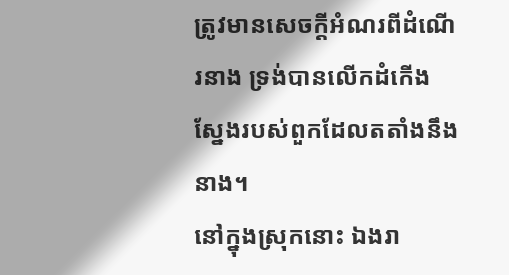ត្រូវមានសេចក្ដីអំណរពីដំណើរនាង ទ្រង់បានលើកដំកើងស្នែងរបស់ពួកដែលតតាំងនឹងនាង។
នៅក្នុងស្រុកនោះ ឯងរា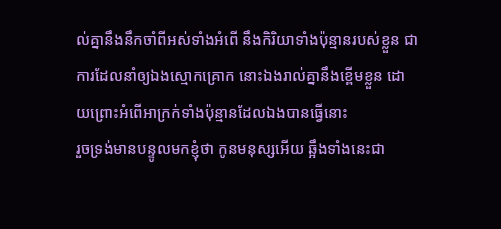ល់គ្នានឹងនឹកចាំពីអស់ទាំងអំពើ នឹងកិរិយាទាំងប៉ុន្មានរបស់ខ្លួន ជាការដែលនាំឲ្យឯងស្មោកគ្រោក នោះឯងរាល់គ្នានឹងខ្ពើមខ្លួន ដោយព្រោះអំពើអាក្រក់ទាំងប៉ុន្មានដែលឯងបានធ្វើនោះ
រួចទ្រង់មានបន្ទូលមកខ្ញុំថា កូនមនុស្សអើយ ឆ្អឹងទាំងនេះជា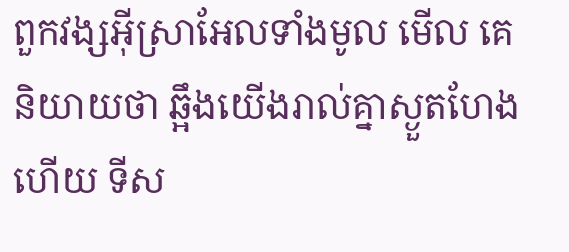ពួកវង្សអ៊ីស្រាអែលទាំងមូល មើល គេនិយាយថា ឆ្អឹងយើងរាល់គ្នាស្ងួតហែងហើយ ទីស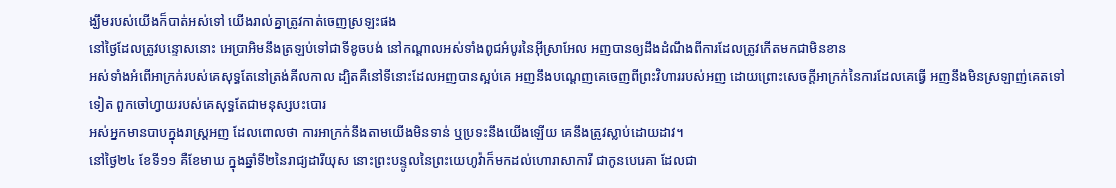ង្ឃឹមរបស់យើងក៏បាត់អស់ទៅ យើងរាល់គ្នាត្រូវកាត់ចេញស្រឡះផង
នៅថ្ងៃដែលត្រូវបន្ទោសនោះ អេប្រាអិមនឹងត្រឡប់ទៅជាទីខូចបង់ នៅកណ្តាលអស់ទាំងពូជអំបូរនៃអ៊ីស្រាអែល អញបានឲ្យដឹងដំណឹងពីការដែលត្រូវកើតមកជាមិនខាន
អស់ទាំងអំពើអាក្រក់របស់គេសុទ្ធតែនៅត្រង់គីលកាល ដ្បិតគឺនៅទីនោះដែលអញបានស្អប់គេ អញនឹងបណ្តេញគេចេញពីព្រះវិហាររបស់អញ ដោយព្រោះសេចក្ដីអាក្រក់នៃការដែលគេធ្វើ អញនឹងមិនស្រឡាញ់គេតទៅទៀត ពួកចៅហ្វាយរបស់គេសុទ្ធតែជាមនុស្សបះបោរ
អស់អ្នកមានបាបក្នុងរាស្ត្រអញ ដែលពោលថា ការអាក្រក់នឹងតាមយើងមិនទាន់ ឬប្រទះនឹងយើងឡើយ គេនឹងត្រូវស្លាប់ដោយដាវ។
នៅថ្ងៃ២៤ ខែទី១១ គឺខែមាឃ ក្នុងឆ្នាំទី២នៃរាជ្យដារីយុស នោះព្រះបន្ទូលនៃព្រះយេហូវ៉ាក៏មកដល់ហោរាសាការី ជាកូនបេរេគា ដែលជា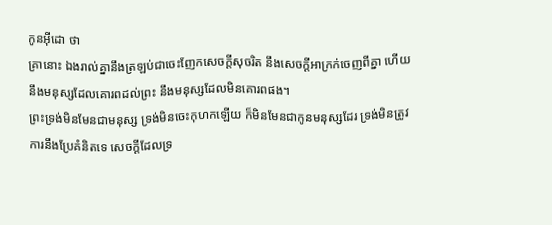កូនអ៊ីដោ ថា
គ្រានោះ ឯងរាល់គ្នានឹងត្រឡប់ជាចេះញែកសេចក្ដីសុចរិត នឹងសេចក្ដីអាក្រក់ចេញពីគ្នា ហើយនឹងមនុស្សដែលគោរពដល់ព្រះ នឹងមនុស្សដែលមិនគោរពផង។
ព្រះទ្រង់មិនមែនជាមនុស្ស ទ្រង់មិនចេះកុហកឡើយ ក៏មិនមែនជាកូនមនុស្សដែរ ទ្រង់មិនត្រូវការនឹងប្រែគំនិតទេ សេចក្ដីដែលទ្រ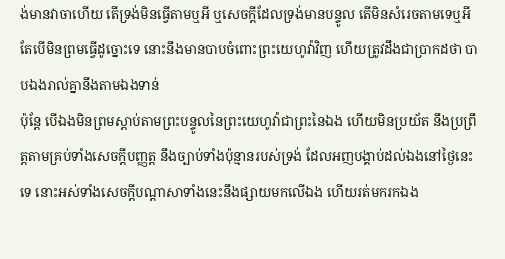ង់មានវាចាហើយ តើទ្រង់មិនធ្វើតាមឬអី ឬសេចក្ដីដែលទ្រង់មានបន្ទូល តើមិនសំរេចតាមទេឬអី
តែបើមិនព្រមធ្វើដូច្នោះទេ នោះនឹងមានបាបចំពោះព្រះយេហូវ៉ាវិញ ហើយត្រូវដឹងជាប្រាកដថា បាបឯងរាល់គ្នានឹងតាមឯងទាន់
ប៉ុន្តែ បើឯងមិនព្រមស្តាប់តាមព្រះបន្ទូលនៃព្រះយេហូវ៉ាជាព្រះនៃឯង ហើយមិនប្រយ័ត នឹងប្រព្រឹត្តតាមគ្រប់ទាំងសេចក្ដីបញ្ញត្ត នឹងច្បាប់ទាំងប៉ុន្មានរបស់ទ្រង់ ដែលអញបង្គាប់ដល់ឯងនៅថ្ងៃនេះទេ នោះអស់ទាំងសេចក្ដីបណ្តាសាទាំងនេះនឹងផ្សាយមកលើឯង ហើយរត់មករកឯង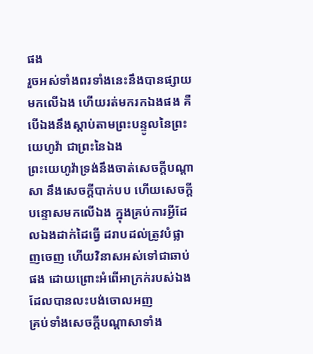ផង
រួចអស់ទាំងពរទាំងនេះនឹងបានផ្សាយមកលើឯង ហើយរត់មករកឯងផង គឺបើឯងនឹងស្តាប់តាមព្រះបន្ទូលនៃព្រះយេហូវ៉ា ជាព្រះនៃឯង
ព្រះយេហូវ៉ាទ្រង់នឹងចាត់សេចក្ដីបណ្តាសា នឹងសេចក្ដីបាក់បប ហើយសេចក្ដីបន្ទោសមកលើឯង ក្នុងគ្រប់ការអ្វីដែលឯងដាក់ដៃធ្វើ ដរាបដល់ត្រូវបំផ្លាញចេញ ហើយវិនាសអស់ទៅជាឆាប់ផង ដោយព្រោះអំពើអាក្រក់របស់ឯង ដែលបានលះបង់ចោលអញ
គ្រប់ទាំងសេចក្ដីបណ្តាសាទាំង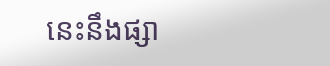នេះនឹងផ្សា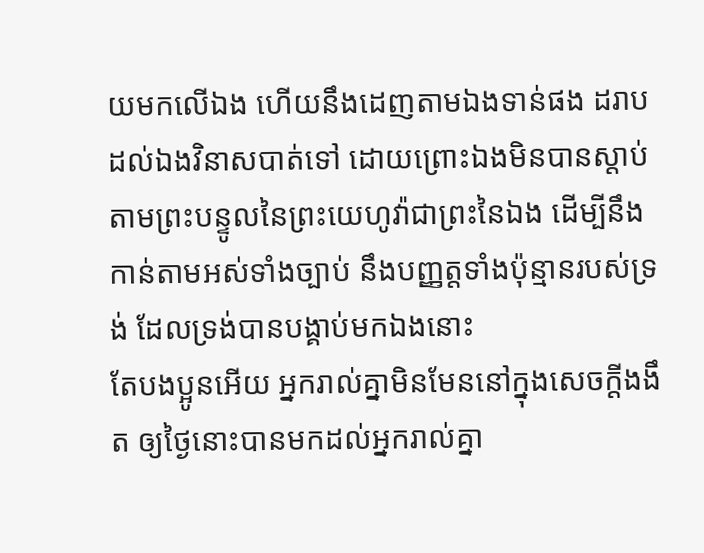យមកលើឯង ហើយនឹងដេញតាមឯងទាន់ផង ដរាបដល់ឯងវិនាសបាត់ទៅ ដោយព្រោះឯងមិនបានស្តាប់តាមព្រះបន្ទូលនៃព្រះយេហូវ៉ាជាព្រះនៃឯង ដើម្បីនឹងកាន់តាមអស់ទាំងច្បាប់ នឹងបញ្ញត្តទាំងប៉ុន្មានរបស់ទ្រង់ ដែលទ្រង់បានបង្គាប់មកឯងនោះ
តែបងប្អូនអើយ អ្នករាល់គ្នាមិនមែននៅក្នុងសេចក្ដីងងឹត ឲ្យថ្ងៃនោះបានមកដល់អ្នករាល់គ្នា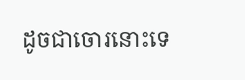ដូចជាចោរនោះទេ